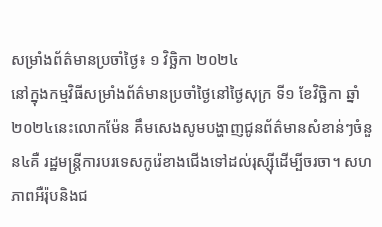សម្រាំងព័ត៌មានប្រចាំថ្ងៃ៖ ១ វិច្ឆិកា ២០២៤
នៅក្នុងកម្មវិធីសម្រាំងព័ត៌មានប្រចាំថ្ងៃនៅថ្ងៃសុក្រ ទី១ ខែវិច្ឆិកា ឆ្នាំ២០២៤នេះលោកម៉ែន គឹមសេងសូមបង្ហាញជូនព័ត៌មានសំខាន់ៗចំនួន៤គឺ រដ្ឋមន្ត្រីការបរទេសកូរ៉េខាងជើងទៅដល់រុស្ស៊ីដើម្បីចរចា។ សហភាពអឺរ៉ុបនិងជ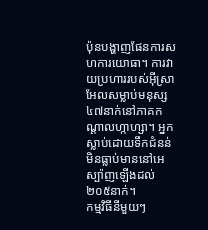ប៉ុនបង្ហាញផែនការសហការយោធា។ ការវាយប្រហាររបស់អ៊ីស្រាអែលសម្លាប់មនុស្ស៤៧នាក់នៅភាគកណ្តាលហ្កាហ្សា។ អ្នកស្លាប់ដោយទឹកជំនន់មិនធ្លាប់មាននៅអេស្ប៉ាញឡើងដល់២០៥នាក់។
កម្មវិធីនីមួយៗ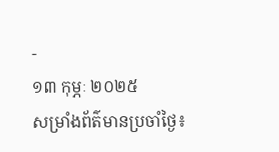-
១៣ កុម្ភៈ ២០២៥
សម្រាំងព័ត៌មានប្រចាំថ្ងៃ៖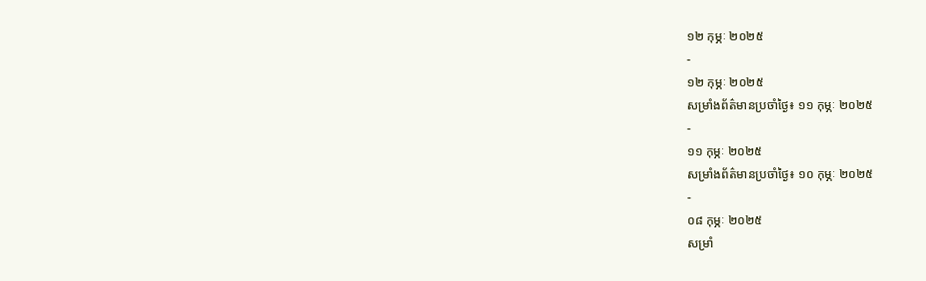១២ កុម្ភៈ ២០២៥
-
១២ កុម្ភៈ ២០២៥
សម្រាំងព័ត៌មានប្រចាំថ្ងៃ៖ ១១ កុម្ភៈ ២០២៥
-
១១ កុម្ភៈ ២០២៥
សម្រាំងព័ត៌មានប្រចាំថ្ងៃ៖ ១០ កុម្ភៈ ២០២៥
-
០៨ កុម្ភៈ ២០២៥
សម្រាំ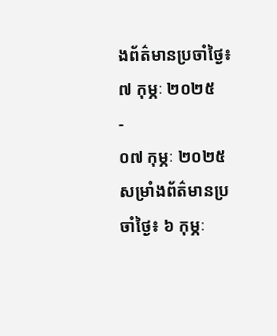ងព័ត៌មានប្រចាំថ្ងៃ៖ ៧ កុម្ភៈ ២០២៥
-
០៧ កុម្ភៈ ២០២៥
សម្រាំងព័ត៌មានប្រចាំថ្ងៃ៖ ៦ កុម្ភៈ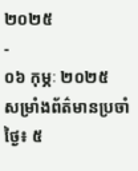២០២៥
-
០៦ កុម្ភៈ ២០២៥
សម្រាំងព័ត៌មានប្រចាំថ្ងៃ៖ ៥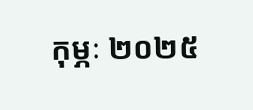កុម្ភៈ ២០២៥